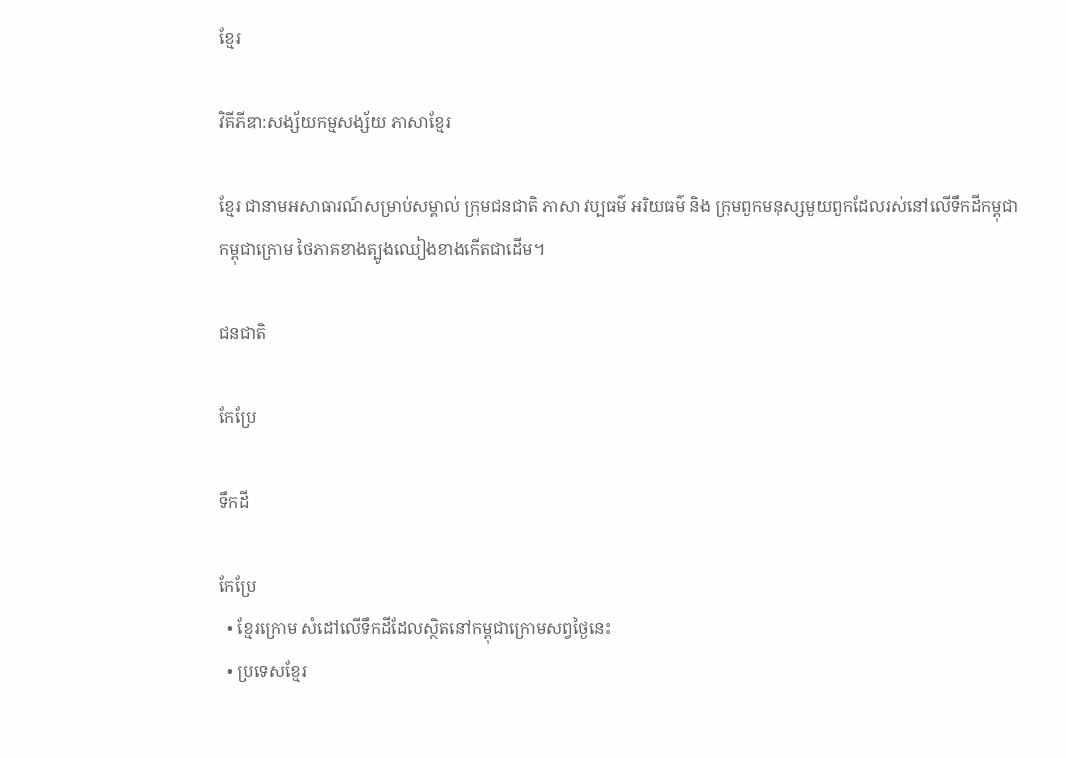ខ្មែរ

វិគីភីឌា:សង្ស័យកម្មសង្ស័យ ភាសាខ្មែរ

ខ្មែរ ជានាមអសាធារណ៍សម្រាប់សម្គាល់ ក្រុមជនជាតិ ភាសា វប្បធម៌ អរិយធម៌ និង ក្រុមពួកមនុស្សមួយពួកដែលរស់នៅលើទឹកដីកម្ពុជា កម្ពុជាក្រោម ថៃភាគខាងត្បូងឈៀងខាងកើតជាដើម។

ជនជាតិ

កែប្រែ

ទឹកដី

កែប្រែ
  • ខ្មែរក្រោម សំដៅលើទឹកដីដែលស្ថិតនៅកម្ពុជាក្រោមសព្វថ្ងៃនេះ
  • ប្រទេសខ្មែរ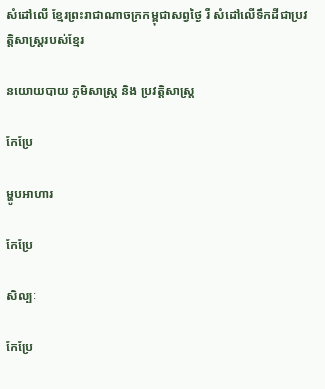សំដៅលើ ខ្មែរព្រះរាជាណាចក្រកម្ពុជាសព្វថ្ងៃ រឺ សំដៅលើទឹកដីជាប្រវត្តិសាស្ត្ររបស់ខ្មែរ

នយោយបាយ ភូមិសាស្ត្រ និង ប្រវត្តិសាស្ត្រ

កែប្រែ

ម្ហូបអាហារ

កែប្រែ

សិល្បៈ

កែប្រែ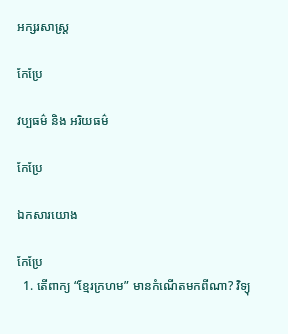អក្សរសាស្ត្រ

កែប្រែ

វប្បធម៌ និង អរិយធម៌

កែប្រែ

ឯកសារយោង

កែប្រែ
  1. តើពាក្យ “ខ្មែរក្រហម” មានកំណើតមកពីណា? វិទ្យុ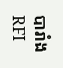បារាំង RFI